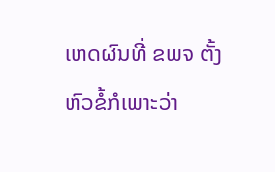ເຫດຜົນທີ່ ຂພຈ ຕັ້ງຫົວຂໍ້ກໍເພາະວ່າ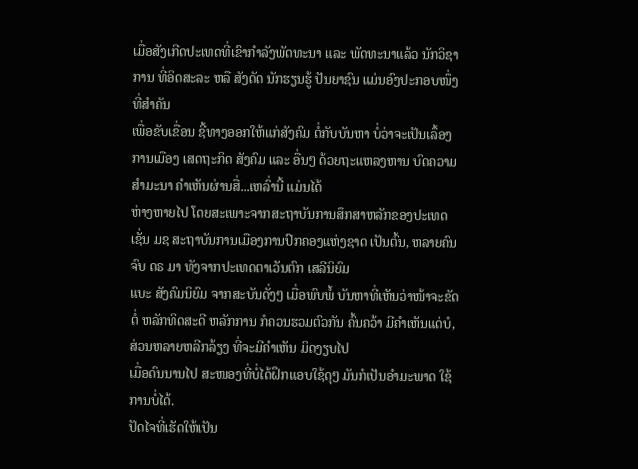ເມື່ອສັງເກີດປະເທດທີ່ເຂົາກຳລັງພັດທະນາ ແລະ ພັດທະນາແລ້ວ ນັກວິຊາການ ທີ່ອິດສະລະ ຫລື ສັງດັດ ນັກຮຽນຮູ້ ປັນຍາຊົນ ແມ່ນອົງປະກອບໜຶ່ງທີ່ສຳຄັນ
ເພື່ອຂັບເຂື່ອນ ຊີ້ທາງອອກໃຫ້ແກ່ສັງຄົມ ຕໍ່ກັບບັນຫາ ບໍ່ວ່າຈະເປັນເລຶ້ອງການເມືອງ ເສດຖະກິດ ສັງຄົມ ແລະ ອື່ນໆ ດ້ວຍຖະແຫລງຫານ ບົດຄວາມ ສຳມະນາ ຄຳເຫັນຜ່ານສື່...ເຫລົ່ານີ້ ແມ່ນໄດ້
ຫ່າງຫາຍໄປ ໂດຍສະເພາະຈາກສະຖາບັນການສຶກສາຫລັກຂອງປະເທດ ເຊັ່ນ ມຊ ສະຖາບັນການເມືອງການປົກຄອງແຫ່ງຊາດ ເປັນຕົ້ນ, ຫລາຍຄົນຈົບ ດຣ ມາ ທັງຈາກປະເທດຕາເວັນຕົກ ເສລີນິຍົມ
ແບະ ສັງຄົມນິຍົມ ຈາກສະບັນດັ່ງໆ ເມື່ອພົບພໍ້ ບັນຫາທີ່ເຫັນວ່າໜ້າຈະຂັດຕໍ່ ຫລັກທິດສະດີ ຫລັກການ ກໍຄວນຮວມຕົວກັນ ຄົ້ນຄວ້າ ມີຄຳເຫັນແດ່ບໍ, ສ່ວນຫລາຍຫລີກລ້ຽງ ທີ່ຈະມີຄຳເຫັນ ມິດງຽບໄປ
ເມື່ອດົນນານໄປ ສະໜອງທີ່ບໍ່ໄດ້ຝຶກແອບໃຊ້ດຸໆ ມັນກໍເປັນອຳມະພາດ ໃຊ້ການບໍ່ໄດ້.
ປັດໄຈທີ່ເຮັດໃຫ້ເປັນ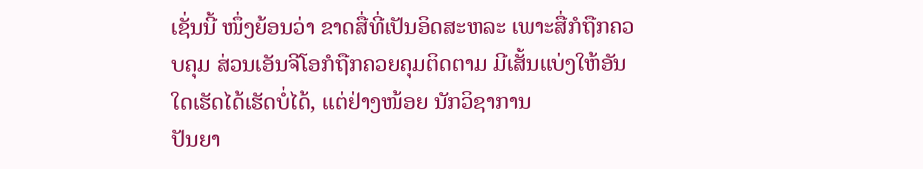ເຊັ່ນນີ້ ໜຶ່ງຍ້ອນວ່າ ຂາດສື່ທີ່ເປັນອິດສະຫລະ ເພາະສື່ກໍຖືກຄວບຄຸມ ສ່ວນເອັນຈີໂອກໍຖືກຄວຍຄຸມຕິດຕາມ ມີເສັ້ນແບ່ງໃຫ້ອັນໃດເຮັດໄດ້ເຮັດບໍ່ໄດ້, ແຕ່ຢ່າງໜ້ອຍ ນັກວິຊາການ
ປັນຍາ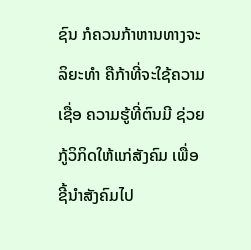ຊົນ ກໍຄວນກ້າຫານທາງຈະລິຍະທຳ ຄືກ້າທີ່ຈະໃຊ້ຄວາມເຊື່ອ ຄວາມຮູ້ທີ່ຕົນມີ ຊ່ວຍກູ້ວິກິດໃຫ້ແກ່ສັງຄົມ ເພື່ອຊີ້ນຳສັງຄົມໄປ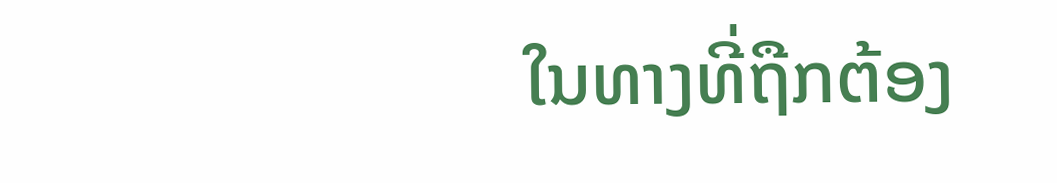ໃນທາງທີ່ຖືກຕ້ອງ